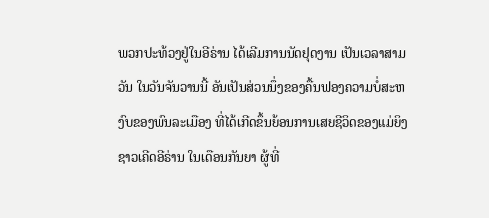ພວກປະທ້ວງຢູ່ໃນອີຣ່ານ ໄດ້ເລີມການນັດຢຸດງານ ເປັນເວລາສາມວັນ ໃນວັນຈັນວານນີ້ ອັນເປັນສ່ວນນຶ່ງຂອງຄື້ນຟອງຄວາມບໍ່ສະຫງົບຂອງພົນລະເມືອງ ທີ່ໄດ້ເກີດຂຶ້ນຍ້ອນການເສຍຊີວິດຂອງແມ່ຍິງ ຊາວເຄີດອີຣ່ານ ໃນເດືອນກັນຍາ ຜູ້ທີ່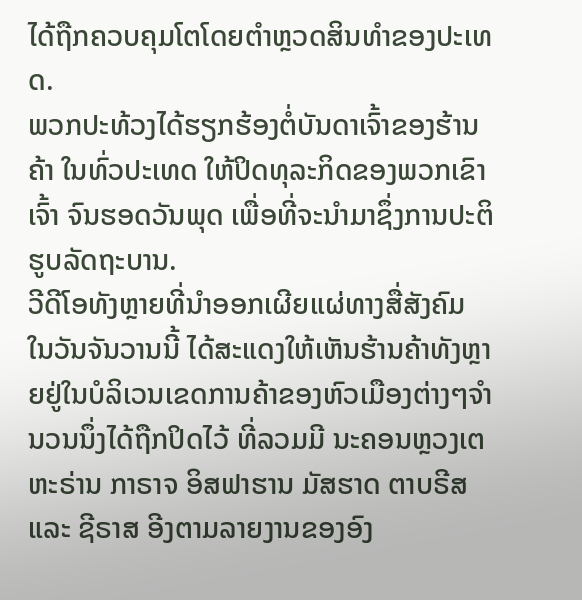ໄດ້ຖືກຄວບຄຸມໂຕໂດຍຕຳຫຼວດສິນທຳຂອງປະເທດ.
ພວກປະທ້ວງໄດ້ຮຽກຮ້ອງຕໍ່ບັນດາເຈົ້າຂອງຮ້ານຄ້າ ໃນທົ່ວປະເທດ ໃຫ້ປິດທຸລະກິດຂອງພວກເຂົາເຈົ້າ ຈົນຮອດວັນພຸດ ເພື່ອທີ່ຈະນຳມາຊຶ່ງການປະຕິຮູບລັດຖະບານ.
ວີດີໂອທັງຫຼາຍທີ່ນຳອອກເຜີຍແຜ່ທາງສື່ສັງຄົມ ໃນວັນຈັນວານນີ້ ໄດ້ສະແດງໃຫ້ເຫັນຮ້ານຄ້າທັງຫຼາຍຢູ່ໃນບໍລິເວນເຂດການຄ້າຂອງຫົວເມືອງຕ່າງໆຈຳນວນນຶ່ງໄດ້ຖືກປິດໄວ້ ທີ່ລວມມີ ນະຄອນຫຼວງເຕຫະຣ່ານ ກາຣາຈ ອິສຟາຮານ ມັສຮາດ ຕາບຣີສ ແລະ ຊີຣາສ ອີງຕາມລາຍງານຂອງອົງ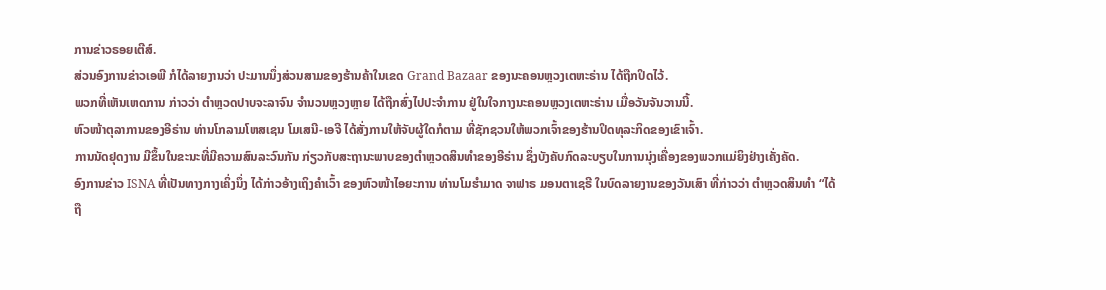ການຂ່າວຣອຍເຕີສ໌.
ສ່ວນອົງການຂ່າວເອພີ ກໍໄດ້ລາຍງານວ່າ ປະມານນຶ່ງສ່ວນສາມຂອງຮ້ານຄ້າໃນເຂດ Grand Bazaar ຂອງນະຄອນຫຼວງເຕຫະຣ່ານ ໄດ້ຖືກປິດໄວ້.
ພວກທີ່ເຫັນເຫດການ ກ່າວວ່າ ຕຳຫຼວດປາບຈະລາຈົນ ຈຳນວນຫຼວງຫຼາຍ ໄດ້ຖືກສົ່ງໄປປະຈຳການ ຢູ່ໃນໃຈກາງນະຄອນຫຼວງເຕຫະຣ່ານ ເມື່ອວັນຈັນວານນີ້.
ຫົວໜ້າຕຸລາການຂອງອີຣ່ານ ທ່ານໂກລາມໂຫສເຊນ ໂມເສນີ-ເອຈີ ໄດ້ສັ່ງການໃຫ້ຈັບຜູ້ໃດກໍຕາມ ທີ່ຊັກຊວນໃຫ້ພວກເຈົ້າຂອງຮ້ານປິດທຸລະກິດຂອງເຂົາເຈົ້າ.
ການນັດຢຸດງານ ມີຂຶ້ນໃນຂະນະທີ່ມີຄວາມສົນລະວົນກັນ ກ່ຽວກັບສະຖານະພາບຂອງຕຳຫຼວດສິນທຳຂອງອີຣ່ານ ຊຶ່ງບັງຄັບກົດລະບຽບໃນການນຸ່ງເຄື່ອງຂອງພວກແມ່ຍິງຢ່າງເຄັ່ງຄັດ.
ອົງການຂ່າວ ISNA ທີ່ເປັນທາງກາງເຄິ່ງນຶ່ງ ໄດ້ກ່າວອ້າງເຖິງຄຳເວົ້າ ຂອງຫົວໜ້າໄອຍະການ ທ່ານໂມຮຳມາດ ຈາຟາຣ ມອນຕາເຊຣີ ໃນບົດລາຍງານຂອງວັນເສົາ ທີ່ກ່າວວ່າ ຕຳຫຼວດສິນທຳ “ໄດ້ຖື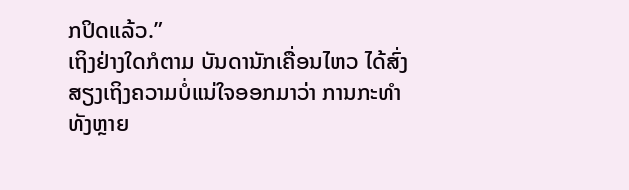ກປິດແລ້ວ.”
ເຖິງຢ່າງໃດກໍຕາມ ບັນດານັກເຄື່ອນໄຫວ ໄດ້ສົ່ງສຽງເຖິງຄວາມບໍ່ແນ່ໃຈອອກມາວ່າ ການກະທຳທັງຫຼາຍ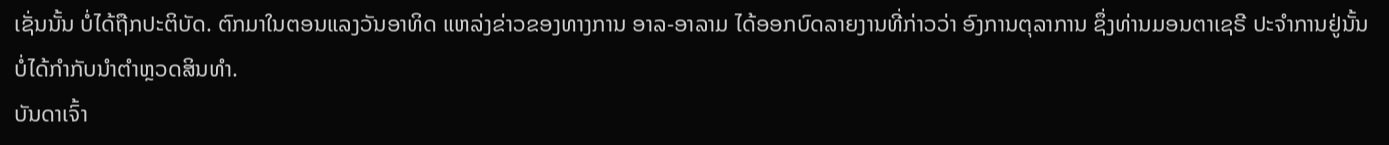ເຊັ່ນນັ້ນ ບໍ່ໄດ້ຖືກປະຕິບັດ. ຕົກມາໃນຕອນແລງວັນອາທິດ ແຫລ່ງຂ່າວຂອງທາງການ ອາລ-ອາລາມ ໄດ້ອອກບົດລາຍງານທີ່ກ່າວວ່າ ອົງການຕຸລາການ ຊຶ່ງທ່ານມອນຕາເຊຣີ ປະຈຳການຢູ່ນັ້ນ ບໍ່ໄດ້ກຳກັບນຳຕຳຫຼວດສິນທຳ.
ບັນດາເຈົ້າ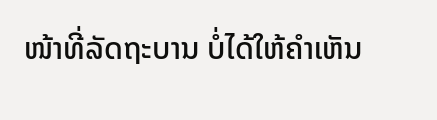ໜ້າທີ່ລັດຖະບານ ບໍ່ໄດ້ໃຫ້ຄຳເຫັນ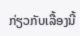ກ່ຽວກັບເລື້ອງນີ້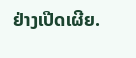ຢ່າງເປີດເຜີຍ.